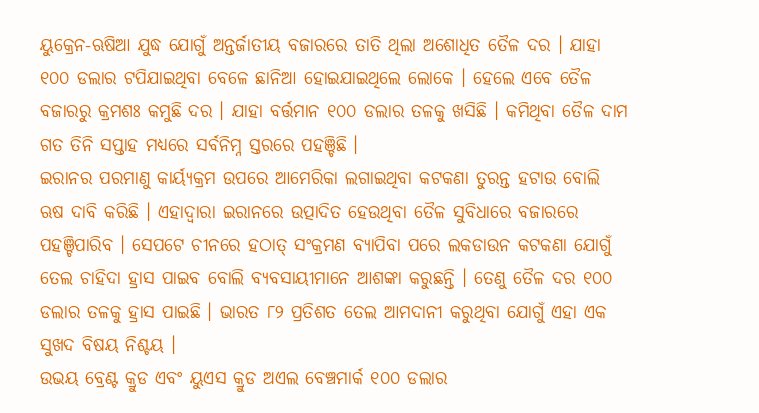ୟୁକ୍ରେନ-ଋଷିଆ ଯୁଦ୍ଧ ଯୋଗୁଁ ଅନ୍ତର୍ଜାତୀୟ ବଜାରରେ ତାତି ଥିଲା ଅଶୋଧିତ ତୈଳ ଦର । ଯାହା ୧୦୦ ଡଲାର ଟପିଯାଇଥିବା ବେଳେ ଛାନିଆ ହୋଇଯାଇଥିଲେ ଲୋକେ । ହେଲେ ଏବେ ତୈଳ ବଜାରରୁ କ୍ରମଶଃ କମୁଛି ଦର । ଯାହା ବର୍ତ୍ତମାନ ୧୦୦ ଡଲାର ତଳକୁ ଖସିଛି । କମିଥିବା ତୈଳ ଦାମ ଗତ ତିନି ସପ୍ତାହ ମଧ୍ୟରେ ସର୍ବନିମ୍ନ ସ୍ତରରେ ପହଞ୍ଚିଛି ।
ଇରାନର ପରମାଣୁ କାର୍ୟ୍ୟକ୍ରମ ଉପରେ ଆମେରିକା ଲଗାଇଥିବା କଟକଣା ତୁରନ୍ତ ହଟାଉ ବୋଲି ଋଷ ଦାବି କରିଛି । ଏହାଦ୍ବାରା ଇରାନରେ ଉତ୍ପାଦିତ ହେଉଥିବା ତୈଳ ସୁବିଧାରେ ବଜାରରେ ପହଞ୍ଚିପାରିବ । ସେପଟେ ଚୀନରେ ହଠାତ୍ ସଂକ୍ରମଣ ବ୍ୟାପିବା ପରେ ଲକଡାଉନ କଟକଣା ଯୋଗୁଁ ତେଲ ଚାହିଦା ହ୍ରାସ ପାଇବ ବୋଲି ବ୍ୟବସାୟୀମାନେ ଆଶଙ୍କା କରୁଛନ୍ତି । ତେଣୁ ତୈଳ ଦର ୧୦୦ ଡଲାର ତଳକୁ ହ୍ରାସ ପାଇଛି । ଭାରତ ୮୨ ପ୍ରତିଶତ ତେଲ ଆମଦାନୀ କରୁଥିବା ଯୋଗୁଁ ଏହା ଏକ ସୁଖଦ ବିଷୟ ନିଶ୍ଚୟ ।
ଉଭୟ ବ୍ରେଣ୍ଟ କ୍ରୁଡ ଏବଂ ୟୁଏସ କ୍ରୁଡ ଅଏଲ ବେଞ୍ଚମାର୍କ ୧୦୦ ଡଲାର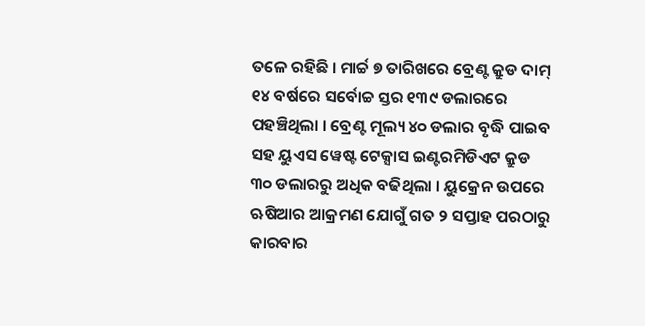ତଳେ ରହିଛି । ମାର୍ଚ୍ଚ ୭ ତାରିଖରେ ବ୍ରେଣ୍ଟ କ୍ରୁଡ ଦାମ୍ ୧୪ ବର୍ଷରେ ସର୍ବୋଚ୍ଚ ସ୍ତର ୧୩୯ ଡଲାରରେ ପହଞ୍ଚିଥିଲା । ବ୍ରେଣ୍ଟ ମୂଲ୍ୟ ୪୦ ଡଲାର ବୃଦ୍ଧି ପାଇବ ସହ ୟୁଏସ ୱେଷ୍ଟ ଟେକ୍ସାସ ଇଣ୍ଟରମିଡିଏଟ କ୍ରୁଡ ୩୦ ଡଲାରରୁ ଅଧିକ ବଢିଥିଲା । ୟୁକ୍ରେନ ଉପରେ ଋଷିଆର ଆକ୍ରମଣ ଯୋଗୁଁ ଗତ ୨ ସପ୍ତାହ ପରଠାରୁ କାରବାର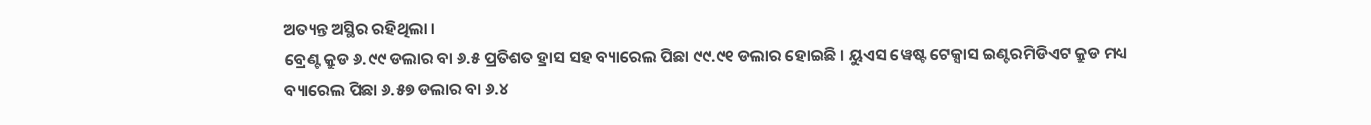ଅତ୍ୟନ୍ତ ଅସ୍ଥିର ରହିଥିଲା ।
ବ୍ରେଣ୍ଟ କ୍ରୁଡ ୬.୯୯ ଡଲାର ବା ୬.୫ ପ୍ରତିଶତ ହ୍ରାସ ସହ ବ୍ୟାରେଲ ପିଛା ୯୯.୯୧ ଡଲାର ହୋଇଛି । ୟୁଏସ ୱେଷ୍ଟ ଟେକ୍ସାସ ଇଣ୍ଟରମିଡିଏଟ କ୍ରୁଡ ମଧ୍ୟ ବ୍ୟାରେଲ ପିଛା ୬.୫୭ ଡଲାର ବା ୬.୪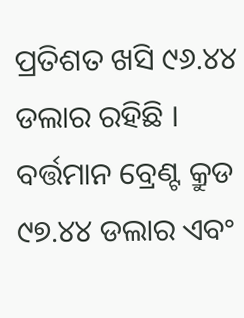ପ୍ରତିଶତ ଖସି ୯୬.୪୪ ଡଲାର ରହିଛି । ବର୍ତ୍ତମାନ ବ୍ରେଣ୍ଟ କ୍ରୁଡ ୯୭.୪୪ ଡଲାର ଏବଂ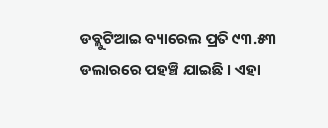ଡବ୍ଲୁଟିଆଇ ବ୍ୟାରେଲ ପ୍ରତି ୯୩.୫୩ ଡଲାରରେ ପହଞ୍ଚି ଯାଇଛି । ଏହା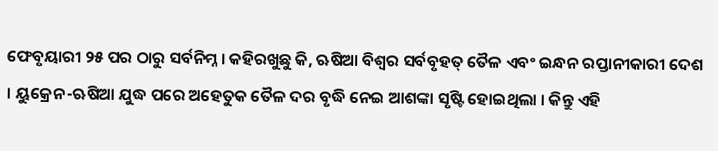ଫେବୃୟାରୀ ୨୫ ପର ଠାରୁ ସର୍ବନିମ୍ନ । କହିରଖୁଛୁ କି, ଋଷିଆ ବିଶ୍ବର ସର୍ବବୃହତ୍ ତୈଳ ଏବଂ ଇନ୍ଧନ ରପ୍ତାନୀକାରୀ ଦେଶ । ୟୁକ୍ରେନ-ଋଷିଆ ଯୁଦ୍ଧ ପରେ ଅହେତୁକ ତୈଳ ଦର ବୃଦ୍ଧି ନେଇ ଆଶଙ୍କା ସୃଷ୍ଟି ହୋଇଥିଲା । କିନ୍ତୁ ଏହି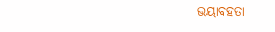ଭୟାବହତା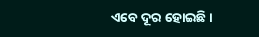ଏବେ ଦୂର ହୋଇଛି ।